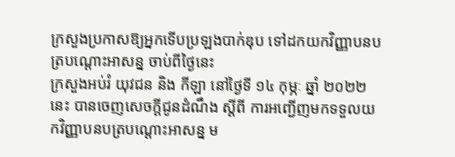ក្រសួងប្រកាសឱ្យអ្នកទើបប្រឡងបាក់ឌុប ទៅដកយកវិញ្ញាបនបត្របណ្ដោះអាសន្ន ចាប់ពីថ្ងៃនេះ
ក្រសួងអប់រំ យុវជន និង កីឡា នៅថ្ងៃទី ១៤ កុម្ភៈ ឆ្នាំ ២០២២ នេះ បានចេញសេចក្ដីជូនដំណឹង ស្ដីពី ការអញ្ជើញមកទទួលយកវិញ្ញាបនបត្របណ្តោះអាសន្ន ម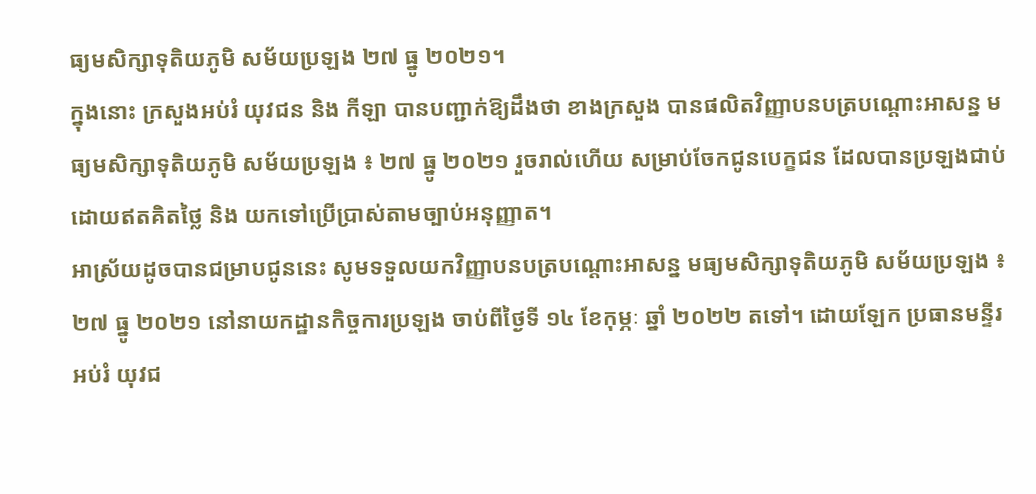ធ្យមសិក្សាទុតិយភូមិ សម័យប្រឡង ២៧ ធ្នូ ២០២១។
ក្នុងនោះ ក្រសួងអប់រំ យុវជន និង កីឡា បានបញ្ជាក់ឱ្យដឹងថា ខាងក្រសួង បានផលិតវិញ្ញាបនបត្របណ្តោះអាសន្ន មធ្យមសិក្សាទុតិយភូមិ សម័យប្រឡង ៖ ២៧ ធ្នូ ២០២១ រួចរាល់ហើយ សម្រាប់ចែកជូនបេក្ខជន ដែលបានប្រឡងជាប់ដោយឥតគិតថ្លៃ និង យកទៅប្រើប្រាស់តាមច្បាប់អនុញ្ញាត។
អាស្រ័យដូចបានជម្រាបជូននេះ សូមទទួលយកវិញ្ញាបនបត្របណ្តោះអាសន្ន មធ្យមសិក្សាទុតិយភូមិ សម័យប្រឡង ៖ ២៧ ធ្នូ ២០២១ នៅនាយកដ្ឋានកិច្ចការប្រឡង ចាប់ពីថ្ងៃទី ១៤ ខែកុម្ភៈ ឆ្នាំ ២០២២ តទៅ។ ដោយឡែក ប្រធានមន្ទីរអប់រំ យុវជ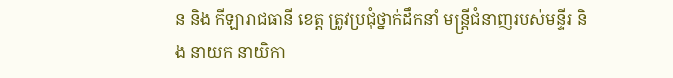ន និង កីឡារាជធានី ខេត្ត ត្រូវប្រជុំថ្នាក់ដឹកនាំ មន្ត្រីជំនាញរបស់មន្ទីរ និង នាយក នាយិកា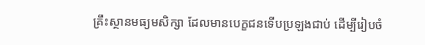គ្រឹះស្ថានមធ្យមសិក្សា ដែលមានបេក្ខជនទើបប្រឡងជាប់ ដើម្បីរៀបចំ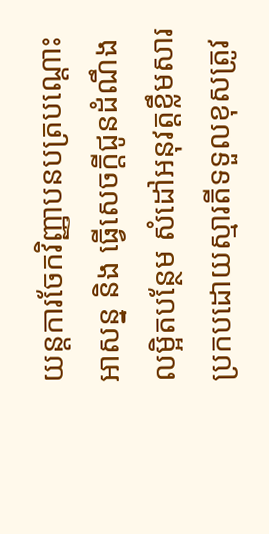យន្តការចែកវិញ្ញាបនបត្របណ្ដោះអាសន្ន និង ធ្វើសេចក្តីជូនដំណឹងលម្អិតបន្ថែម សំដៅអនុវត្តខ្លឹមសារ ប្រកបដោយស្មារតីទទួលខុសត្រូវ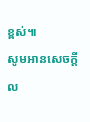ខ្ពស់៕
សូមអានសេចក្ដីល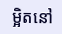ម្អិតនៅ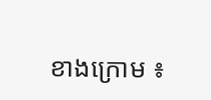ខាងក្រោម ៖